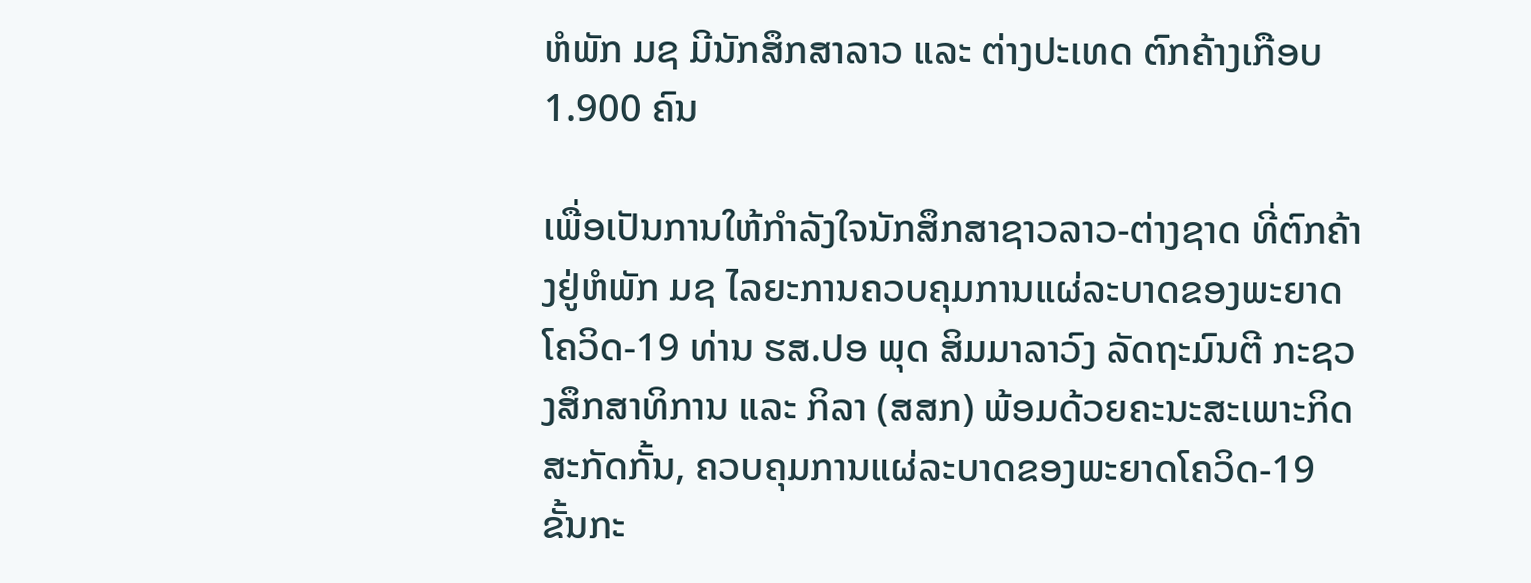ຫໍພັກ ມຊ ມີນັກສຶກສາລາວ ແລະ ຕ່າງປະເທດ ຕົກຄ້າງເກືອບ 1.900 ຄົນ

ເພື່ອເປັນການໃຫ້ກຳລັງໃຈນັກສຶກສາຊາວລາວ-ຕ່າງຊາດ ທີ່ຕົກຄ້າງຢູ່ຫໍພັກ ມຊ ໄລຍະການຄວບຄຸມການແຜ່ລະບາດຂອງພະຍາດໂຄວິດ-19 ທ່ານ ຮສ.ປອ ພຸດ ສິມມາລາວົງ ລັດຖະມົນຕີ ກະຊວງສຶກສາທິການ ແລະ ກິລາ (ສສກ) ພ້ອມດ້ວຍຄະນະສະເພາະກິດ ສະກັດກັ້ນ, ຄວບຄຸມການແຜ່ລະບາດຂອງພະຍາດໂຄວິດ-19 ຂັ້ນກະ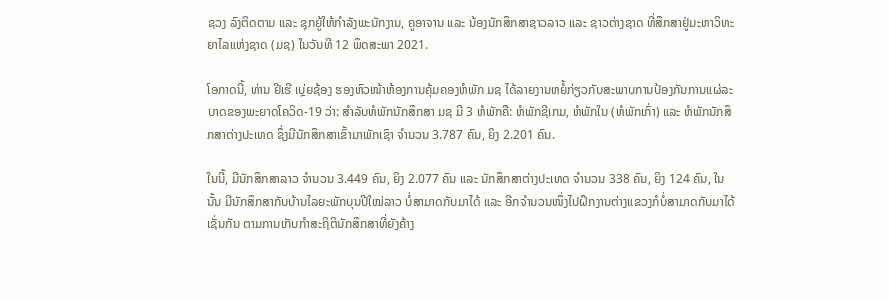ຊວງ ລົງຕິດຕາມ ແລະ ຊຸກຍູ້ໃຫ້ກຳລັງພະນັກງານ, ຄູອາຈານ ແລະ ນ້ອງນັກສຶກສາຊາວລາວ ແລະ ຊາວຕ່າງຊາດ ທີ່ສຶກສາຢູ່ມະຫາວິທະຍາໄລແຫ່ງຊາດ (ມຊ) ໃນວັນທີ 12 ພຶດສະພາ 2021.

ໂອກາດນີ້, ທ່ານ ຢີເຮີ ເບຼ່ຍຊ້ອງ ຮອງຫົວໜ້າຫ້ອງການຄຸ້ມຄອງຫໍພັກ ມຊ ໄດ້ລາຍງານຫຍໍ້ກ່ຽວກັບສະພາບການປ້ອງກັນການແຜ່ລະບາດຂອງພະຍາດໂຄວິດ-19 ວ່າ: ສໍາລັບຫໍພັກນັກສຶກສາ ມຊ ມີ 3 ຫໍພັກຄື: ຫໍພັກຊີເກມ, ຫໍພັກໃນ (ຫໍພັກເກົ່າ) ແລະ ຫໍພັກນັກສຶກສາຕ່າງປະເທດ ຊຶ່ງມີນັກສຶກສາເຂົ້າມາພັກເຊົາ ຈໍານວນ 3.787 ຄົນ, ຍິງ 2.201 ຄົນ.

ໃນນີ້, ມີນັກສຶກສາລາວ ຈໍານວນ 3.449 ຄົນ, ຍິງ 2.077 ຄົນ ແລະ ນັກສຶກສາຕ່າງປະເທດ ຈໍານວນ 338 ຄົນ, ຍິງ 124 ຄົນ, ໃນນັ້ນ ມີນັກສຶກສາກັບບ້ານໄລຍະພັກບຸນປີໃໝ່ລາວ ບໍ່ສາມາດກັບມາໄດ້ ແລະ ອີກຈໍານວນໜຶ່ງໄປຝຶກງານຕ່າງແຂວງກໍບໍ່ສາມາດກັບມາໄດ້ເຊັ່ນກັນ ຕາມການເກັບກຳສະຖິຕິນັກສຶກສາທີ່ຍັງຄ້າງ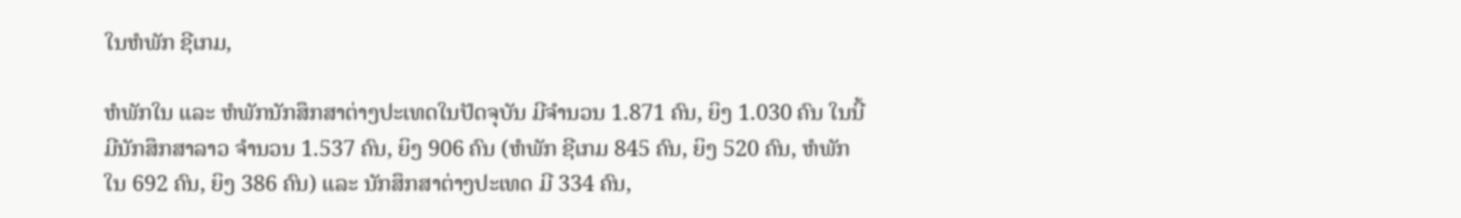ໃນຫໍພັກ ຊີເກມ,

ຫໍພັກໃນ ແລະ ຫໍພັກນັກສຶກສາຕ່າງປະເທດໃນປັດຈຸບັນ ມີຈຳນວນ 1.871 ຄົນ, ຍິງ 1.030 ຄົນ ໃນນີ້ມີນັກສຶກສາລາວ ຈໍານວນ 1.537 ຄົນ, ຍິງ 906 ຄົນ (ຫໍພັກ ຊີເກມ 845 ຄົນ, ຍິງ 520 ຄົນ, ຫໍພັກໃນ 692 ຄົນ, ຍິງ 386 ຄົນ) ແລະ ນັກສຶກສາຕ່າງປະເທດ ມີ 334 ຄົນ,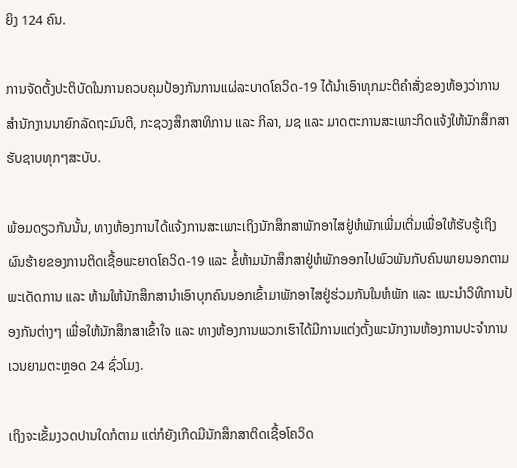ຍິງ 124 ຄົນ.

ການຈັດຕັ້ງປະຕິບັດໃນການຄວບຄຸມປ້ອງກັນການແຜ່ລະບາດໂຄວິດ-19 ໄດ້ນໍາເອົາທຸກມະຕິຄໍາສັ່ງຂອງຫ້ອງວ່າການສຳນັກງານນາຍົກລັດຖະມົນຕີ, ກະຊວງສຶກສາທິການ ແລະ ກິລາ, ມຊ ແລະ ມາດຕະການສະເພາະກິດແຈ້ງໃຫ້ນັກສຶກສາຮັບຊາບທຸກໆສະບັບ.

ພ້ອມດຽວກັນນັ້ນ, ທາງຫ້ອງການໄດ້ແຈ້ງການສະເພາະເຖິງນັກສຶກສາພັກອາໄສຢູ່ຫໍພັກເພີ່ມເຕີ່ມເພື່ອໃຫ້ຮັບຮູ້ເຖິງຜົນຮ້າຍຂອງການຕິດເຊື້ອພະຍາດໂຄວິດ-19 ແລະ ຂໍ້ຫ້າມນັກສຶກສາຢູ່ຫໍພັກອອກໄປພົວພັນກັບຄົນພາຍນອກຕາມພະເດັດການ ແລະ ຫ້າມໃຫ້ນັກສຶກສານໍາເອົາບຸກຄົນນອກເຂົ້າມາພັກອາໄສຢູ່ຮ່ວມກັນໃນຫໍພັກ ແລະ ແນະນໍາວິທີການປ້ອງກັນຕ່າງໆ ເພື່ອໃຫ້ນັກສຶກສາເຂົ້າໃຈ ແລະ ທາງຫ້ອງການພວກເຮົາໄດ້ມີການແຕ່ງຕັ້ງພະນັກງານຫ້ອງການປະຈໍາການເວນຍາມຕະຫຼອດ 24 ຊົ່ວໂມງ.

ເຖິງຈະເຂັ້ມງວດປານໃດກໍຕາມ ແຕ່ກໍຍັງເກີດມີນັກສຶກສາຕິດເຊື້ອໂຄວິດ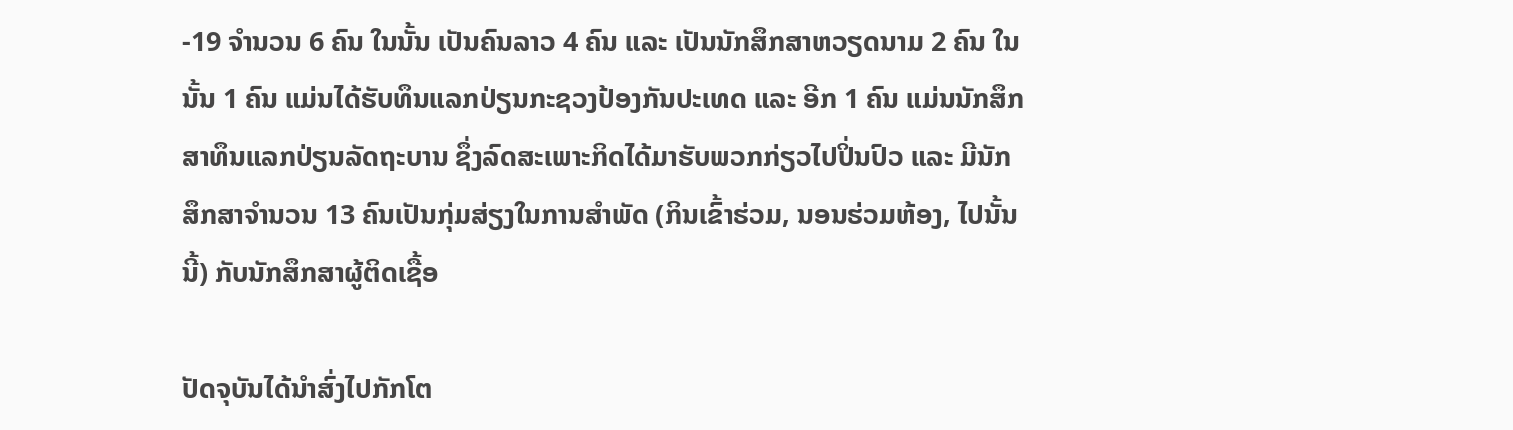-19 ຈໍານວນ 6 ຄົນ ໃນນັ້ນ ເປັນຄົນລາວ 4 ຄົນ ແລະ ເປັນນັກສຶກສາຫວຽດນາມ 2 ຄົນ ໃນນັ້ນ 1 ຄົນ ແມ່ນໄດ້ຮັບທຶນແລກປ່ຽນກະຊວງປ້ອງກັນປະເທດ ແລະ ອີກ 1 ຄົນ ແມ່ນນັກສຶກສາທຶນແລກປ່ຽນລັດຖະບານ ຊຶ່ງລົດສະເພາະກິດໄດ້ມາຮັບພວກກ່ຽວໄປປິ່ນປົວ ແລະ ມີນັກສຶກສາຈໍານວນ 13 ຄົນເປັນກຸ່ມສ່ຽງໃນການສໍາພັດ (ກິນເຂົ້າຮ່ວມ, ນອນຮ່ວມຫ້ອງ, ໄປນັ້ນນີ້) ກັບນັກສຶກສາຜູ້ຕິດເຊື້ອ

ປັດຈຸບັນໄດ້ນໍາສົ່ງໄປກັກໂຕ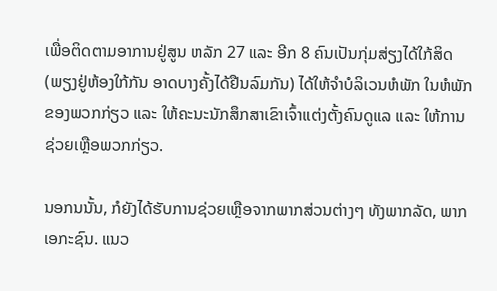ເພື່ອຕິດຕາມອາການຢູ່ສູນ ຫລັກ 27 ແລະ ອີກ 8 ຄົນເປັນກຸ່ມສ່ຽງໄດ້ໃກ້ສິດ (ພຽງຢູ່ຫ້ອງໃກ້ກັນ ອາດບາງຄັ້ງໄດ້ຢືນລົມກັນ) ໄດ້ໃຫ້ຈໍາບໍລິເວນຫໍພັກ ໃນຫໍພັກຂອງພວກກ່ຽວ ແລະ ໃຫ້ຄະນະນັກສຶກສາເຂົາເຈົ້າແຕ່ງຕັ້ງຄົນດູແລ ແລະ ໃຫ້ການຊ່ວຍເຫຼືອພວກກ່ຽວ.

ນອກນນັ້ນ, ກໍຍັງໄດ້ຮັບການຊ່ວຍເຫຼືອຈາກພາກສ່ວນຕ່າງໆ ທັງພາກລັດ, ພາກເອກະຊົນ. ແນວ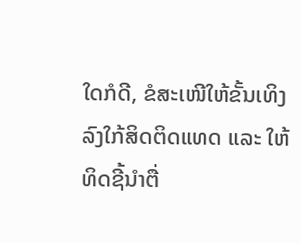ໃດກໍດີ, ຂໍສະເໜີໃຫ້ຂັ້ນເທິງລົງໃກ້ສິດຕິດແທດ ແລະ ໃຫ້ທິດຊີ້ນຳຕື່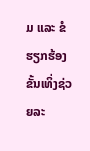ມ ແລະ ຂໍຮຽກຮ້ອງຂັ້ນເທິ່ງຊ່ວຍລະ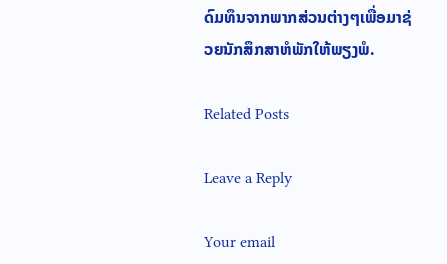ດົມທຶນຈາກພາກສ່ວນຕ່າງໆເພື່ອມາຊ່ວຍນັກສຶກສາຫໍພັກໃຫ້ພຽງພໍ.

Related Posts

Leave a Reply

Your email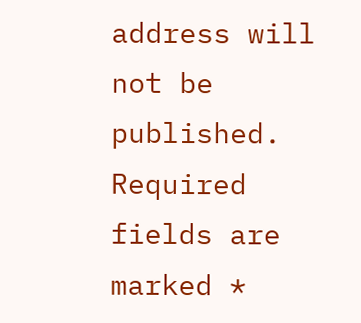address will not be published. Required fields are marked *